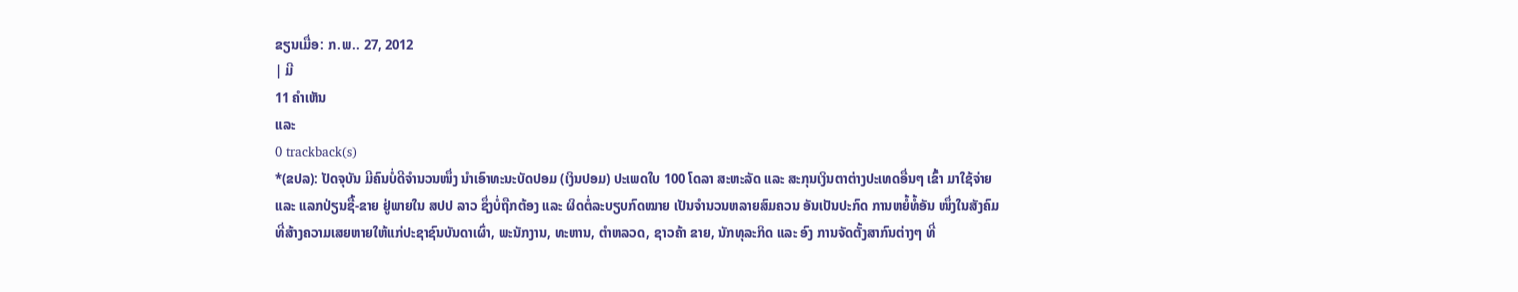ຂຽນເມື່ອ: ກ.ພ.. 27, 2012
| ມີ
11 ຄຳເຫັນ
ແລະ
0 trackback(s)
*(ຂປລ): ປັດຈຸບັນ ມີຄົນບໍ່ດີຈຳນວນໜຶ່ງ ນຳເອົາທະນະບັດປອມ (ເງິນປອມ) ປະເພດໃບ 100 ໂດລາ ສະຫະລັດ ແລະ ສະກຸນເງິນຕາຕ່າງປະເທດອື່ນໆ ເຂົ້າ ມາໃຊ້ຈ່າຍ
ແລະ ແລກປ່ຽນຊື້-ຂາຍ ຢູ່ພາຍໃນ ສປປ ລາວ ຊຶ່ງບໍ່ຖືກຕ້ອງ ແລະ ຜິດຕໍ່ລະບຽບກົດໝາຍ ເປັນຈຳນວນຫລາຍສົມຄວນ ອັນເປັນປະກົດ ການຫຍໍ້ທໍ້ອັນ ໜຶ່ງໃນສັງຄົມ
ທີ່ສ້າງຄວາມເສຍຫາຍໃຫ້ແກ່ປະຊາຊົນບັນດາເຜົ່າ, ພະນັກງານ, ທະຫານ, ຕຳຫລວດ, ຊາວຄ້າ ຂາຍ, ນັກທຸລະກິດ ແລະ ອົງ ການຈັດຕັ້ງສາກົນຕ່າງໆ ທີ່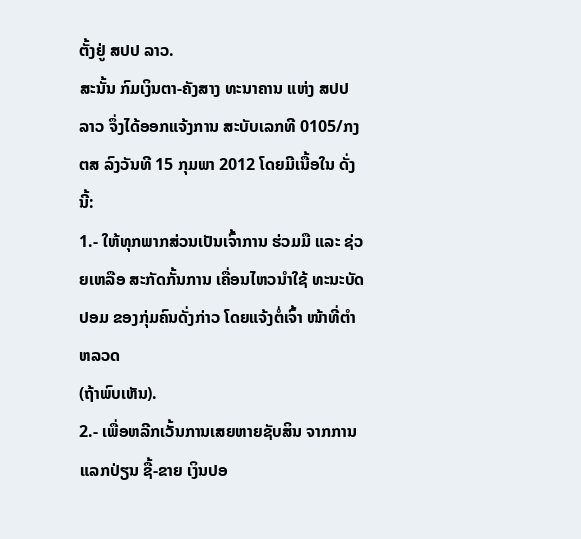ຕັ້ງຢູ່ ສປປ ລາວ.
ສະນັ້ນ ກົມເງິນຕາ-ຄັງສາງ ທະນາຄານ ແຫ່ງ ສປປ ລາວ ຈຶ່ງໄດ້ອອກແຈ້ງການ ສະບັບເລກທີ 0105/ກງຕສ ລົງວັນທີ 15 ກຸມພາ 2012 ໂດຍມີເນື້ອໃນ ດັ່ງນີ້:
1.- ໃຫ້ທຸກພາກສ່ວນເປັນເຈົ້າການ ຮ່ວມມື ແລະ ຊ່ວຍເຫລືອ ສະກັດກັ້ນການ ເຄື່ອນໄຫວນຳໃຊ້ ທະນະບັດປອມ ຂອງກຸ່ມຄົນດັ່ງກ່າວ ໂດຍແຈ້ງຕໍ່ເຈົ້າ ໜ້າທີ່ຕຳຫລວດ
(ຖ້າພົບເຫັນ).
2.- ເພື່ອຫລີກເວັ້ນການເສຍຫາຍຊັບສິນ ຈາກການແລກປ່ຽນ ຊື້-ຂາຍ ເງິນປອ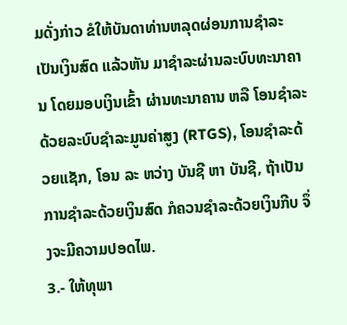ມດັ່ງກ່າວ ຂໍໃຫ້ບັນດາທ່ານຫລຸດຜ່ອນການຊຳລະເປັນເງິນສົດ ແລ້ວຫັນ ມາຊຳລະຜ່ານລະບົບທະນາຄານ ໂດຍມອບເງິນເຂົ້າ ຜ່ານທະນາຄານ ຫລື ໂອນຊຳລະດ້ວຍລະບົບຊຳລະມູນຄ່າສູງ (RTGS), ໂອນຊຳລະດ້ວຍແຊັກ, ໂອນ ລະ ຫວ່າງ ບັນຊີ ຫາ ບັນຊີ, ຖ້າເປັນການຊຳລະດ້ວຍເງິນສົດ ກໍຄວນຊຳລະດ້ວຍເງິນກີບ ຈຶ່ງຈະມີຄວາມປອດໄພ.
3.- ໃຫ້ທຸພາ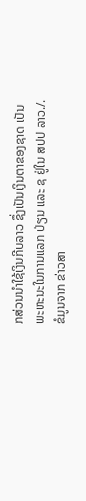ກສ່ວນນຳໃຊ້ເງິນກີບລາວ ຊຶ່ງເປັນເງິນຕາຂອງຊາດ ເປັນພະຫະນະໃນການແລກ ປ່ຽນ ແລະ ຊ ຢູ່ໃນ ສປປ ລາວ./.
ຂໍມູນຈາກ ຂ່າວສາ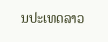ນປະເທດລາວ